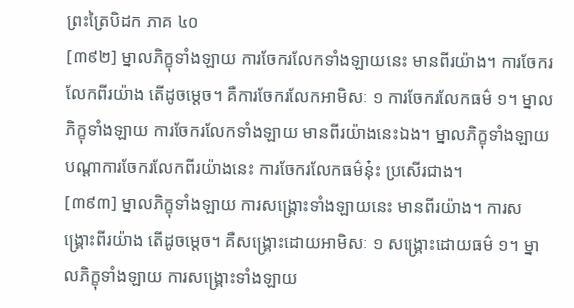ព្រះត្រៃបិដក ភាគ ៤០
[៣៩២] ម្នាលភិក្ខុទាំងឡាយ ការចែករលែកទាំងឡាយនេះ មានពីរយ៉ាង។ ការចែករលែកពីរយ៉ាង តើដូចម្តេច។ គឺការចែករលែកអាមិសៈ ១ ការចែករលែកធម៌ ១។ ម្នាលភិក្ខុទាំងឡាយ ការចែករលែកទាំងឡាយ មានពីរយ៉ាងនេះឯង។ ម្នាលភិក្ខុទាំងឡាយ បណ្តាការចែករលែកពីរយ៉ាងនេះ ការចែករលែកធម៌នុ៎ះ ប្រសើរជាង។
[៣៩៣] ម្នាលភិក្ខុទាំងឡាយ ការសង្គ្រោះទាំងឡាយនេះ មានពីរយ៉ាង។ ការសង្គ្រោះពីរយ៉ាង តើដូចម្តេច។ គឺសង្រ្គោះដោយអាមិសៈ ១ សង្គ្រោះដោយធម៌ ១។ ម្នាលភិក្ខុទាំងឡាយ ការសង្រ្គោះទាំងឡាយ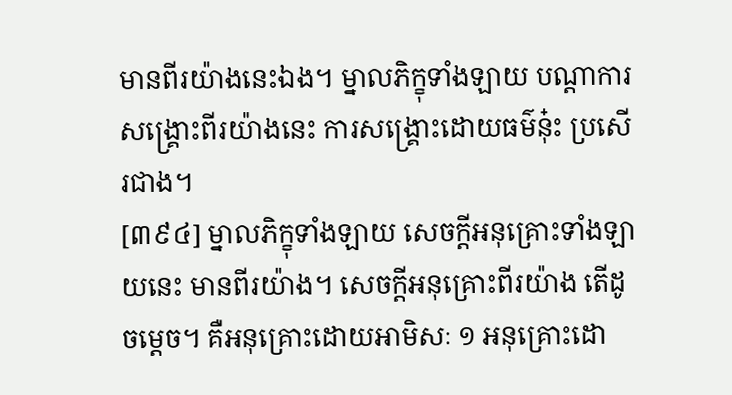មានពីរយ៉ាងនេះឯង។ ម្នាលភិក្ខុទាំងឡាយ បណ្តាការសង្គ្រោះពីរយ៉ាងនេះ ការសង្គ្រោះដោយធម៌នុ៎ះ ប្រសើរជាង។
[៣៩៤] ម្នាលភិក្ខុទាំងឡាយ សេចក្តីអនុគ្រោះទាំងឡាយនេះ មានពីរយ៉ាង។ សេចក្តីអនុគ្រោះពីរយ៉ាង តើដូចម្តេច។ គឺអនុគ្រោះដោយអាមិសៈ ១ អនុគ្រោះដោ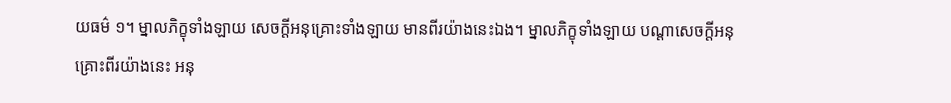យធម៌ ១។ ម្នាលភិក្ខុទាំងឡាយ សេចក្ដីអនុគ្រោះទាំងឡាយ មានពីរយ៉ាងនេះឯង។ ម្នាលភិក្ខុទាំងឡាយ បណ្តាសេចក្តីអនុគ្រោះពីរយ៉ាងនេះ អនុ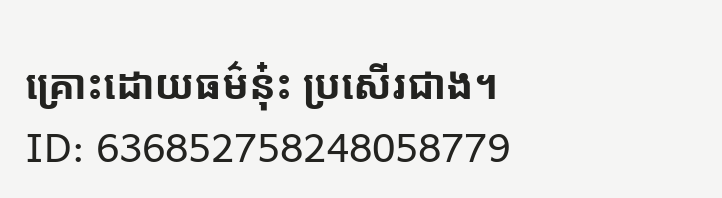គ្រោះដោយធម៌នុ៎ះ ប្រសើរជាង។
ID: 636852758248058779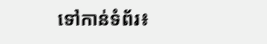ទៅកាន់ទំព័រ៖